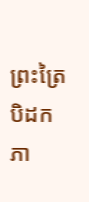ព្រះត្រៃបិដក ភា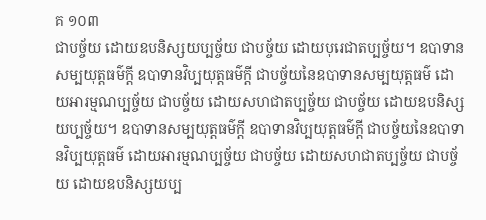គ ១០៣
ជាបច្ច័យ ដោយឧបនិស្សយប្បច្ច័យ ជាបច្ច័យ ដោយបុរេជាតប្បច្ច័យ។ ឧបាទានសម្បយុត្តធម៌ក្តី ឧបាទានវិប្បយុត្តធម៌ក្តី ជាបច្ច័យនៃឧបាទានសម្បយុត្តធម៌ ដោយអារម្មណប្បច្ច័យ ជាបច្ច័យ ដោយសហជាតប្បច្ច័យ ជាបច្ច័យ ដោយឧបនិស្សយប្បច្ច័យ។ ឧបាទានសម្បយុត្តធម៌ក្តី ឧបាទានវិប្បយុត្តធម៌ក្តី ជាបច្ច័យនៃឧបាទានវិប្បយុត្តធម៌ ដោយអារម្មណប្បច្ច័យ ជាបច្ច័យ ដោយសហជាតប្បច្ច័យ ជាបច្ច័យ ដោយឧបនិស្សយប្ប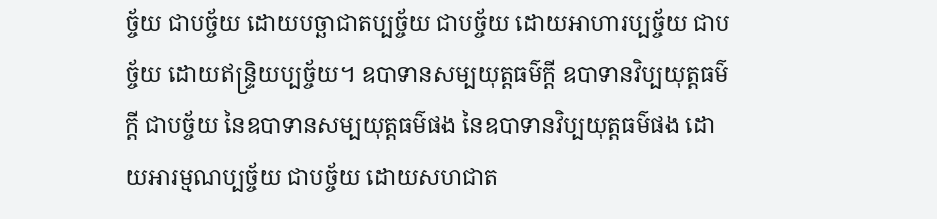ច្ច័យ ជាបច្ច័យ ដោយបច្ឆាជាតប្បច្ច័យ ជាបច្ច័យ ដោយអាហារប្បច្ច័យ ជាបច្ច័យ ដោយឥន្រ្ទិយប្បច្ច័យ។ ឧបាទានសម្បយុត្តធម៌ក្តី ឧបាទានវិប្បយុត្តធម៌ក្តី ជាបច្ច័យ នៃឧបាទានសម្បយុត្តធម៌ផង នៃឧបាទានវិប្បយុត្តធម៌ផង ដោយអារម្មណប្បច្ច័យ ជាបច្ច័យ ដោយសហជាត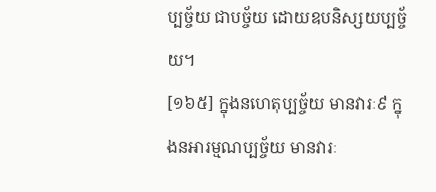ប្បច្ច័យ ជាបច្ច័យ ដោយឧបនិស្សយប្បច្ច័យ។
[១៦៥] ក្នុងនហេតុប្បច្ច័យ មានវារៈ៩ ក្នុងនអារម្មណប្បច្ច័យ មានវារៈ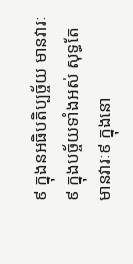៩ ក្នុងនអធិបតិប្បច្ច័យ មានវារៈ៩ ក្នុងបច្ច័យទាំងអស់ សុទ្ធតែមានវារៈ៩ ក្នុងនោ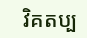វិគតប្ប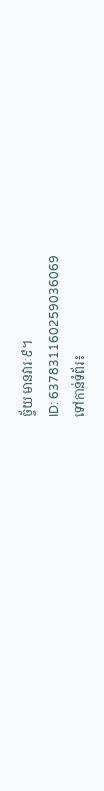ច្ច័យ មានវារៈ៩។
ID: 637831160259036069
ទៅកាន់ទំព័រ៖